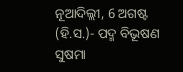ନୂଆଦିଲ୍ଲୀ, 6 ଅଗଷ୍ଟ (ହି.ସ.)- ପଦ୍ମ ବିଭୂଷଣ
ସୁଷମା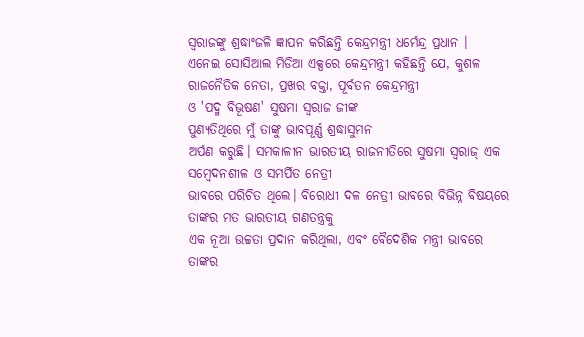ସ୍ୱରାଜଙ୍କୁ ଶ୍ରଦ୍ଧାଂଜଳି ଜ୍ଞାପନ କରିଛନ୍ତି କେନ୍ଦ୍ରମନ୍ତ୍ରୀ ଧର୍ମେନ୍ଦ୍ର ପ୍ରଧାନ ।
ଏନେଇ ସୋସିଆଲ ମିଡିଆ ଏକ୍ସରେ କେନ୍ଦ୍ରମନ୍ତ୍ରୀ କହିଛନ୍ତି ଯେ, କୁଶଳ ରାଜନୈତିକ ନେତା, ପ୍ରଖର ବକ୍ତା, ପୂର୍ବତନ କେନ୍ଦ୍ରମନ୍ତ୍ରୀ
ଓ 'ପଦ୍ମ ବିଭୂଷଣ' ସୁଷମା ସ୍ୱରାଜ ଜୀଙ୍କ
ପୁଣ୍ୟତିଥିରେ ମୁଁ ତାଙ୍କୁ ଭାବପୂର୍ଣ୍ଣ ଶ୍ରଦ୍ଧାସୁମନ
ଅର୍ପଣ କରୁଛି। ସମକାଳୀନ ଭାରତୀୟ ରାଜନୀତିରେ ସୁଷମା ସ୍ୱରାଜ୍ ଏକ ସମ୍ବେଦନଶୀଳ ଓ ସମର୍ପିତ ନେତ୍ରୀ
ଭାବରେ ପରିଚିତ ଥିଲେ। ବିରୋଧୀ ଦଳ ନେତ୍ରୀ ଭାବରେ ବିଭିନ୍ନ ବିଷୟରେ ତାଙ୍କର ମତ ଭାରତୀୟ ଗଣତନ୍ତ୍ରକୁ
ଏକ ନୂଆ ଉଚ୍ଚତା ପ୍ରଦାନ କରିଥିଲା, ଏବଂ ବୈଦେଶିକ ମନ୍ତ୍ରୀ ଭାବରେ ତାଙ୍କର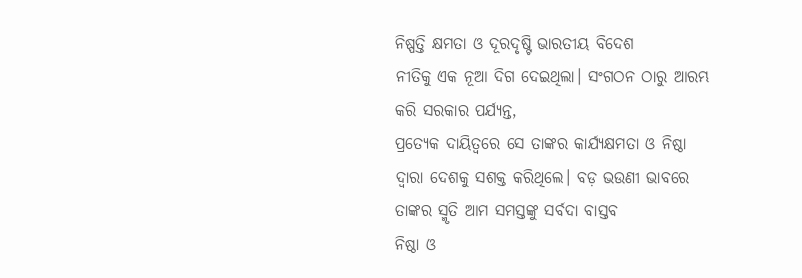ନିଷ୍ପତ୍ତି କ୍ଷମତା ଓ ଦୂରଦୃଷ୍ଟି ଭାରତୀୟ ବିଦେଶ
ନୀତିକୁ ଏକ ନୂଆ ଦିଗ ଦେଇଥିଲା। ସଂଗଠନ ଠାରୁ ଆରମ୍ଭ କରି ସରକାର ପର୍ଯ୍ୟନ୍ତ,
ପ୍ରତ୍ୟେକ ଦାୟିତ୍ୱରେ ସେ ତାଙ୍କର କାର୍ଯ୍ୟକ୍ଷମତା ଓ ନିଷ୍ଠା ଦ୍ୱାରା ଦେଶକୁ ସଶକ୍ତ କରିଥିଲେ। ବଡ଼ ଭଉଣୀ ଭାବରେ ତାଙ୍କର ସ୍ମୃତି ଆମ ସମସ୍ତଙ୍କୁ ସର୍ବଦା ବାସ୍ତବ
ନିଷ୍ଠା ଓ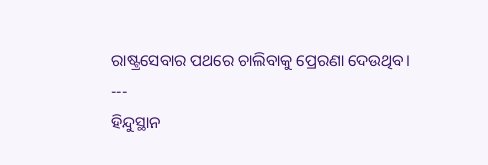ରାଷ୍ଟ୍ରସେବାର ପଥରେ ଚାଲିବାକୁ ପ୍ରେରଣା ଦେଉଥିବ।
---
ହିନ୍ଦୁସ୍ଥାନ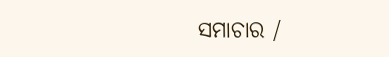ସମାଚାର /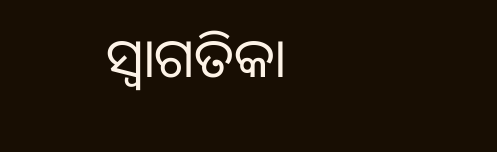ସ୍ୱାଗତିକା